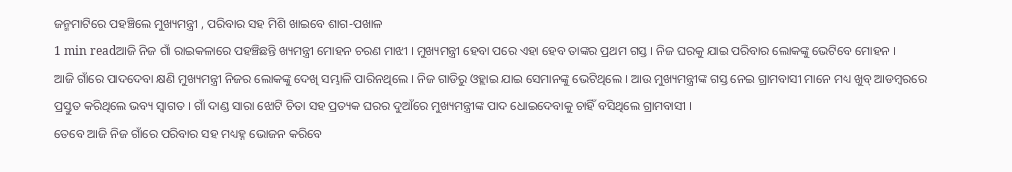ଜନ୍ମମାଟିରେ ପହଞ୍ଚିଲେ ମୁଖ୍ୟମନ୍ତ୍ରୀ , ପରିବାର ସହ ମିଶି ଖାଇବେ ଶାଗ-ପଖାଳ
1 min readଆଜି ନିଜ ଗାଁ ରାଇକଳାରେ ପହଞ୍ଚିଛନ୍ତି ଖ୍ୟମନ୍ତ୍ରୀ ମୋହନ ଚରଣ ମାଝୀ । ମୁଖ୍ୟମନ୍ତ୍ରୀ ହେବା ପରେ ଏହା ହେବ ତାଙ୍କର ପ୍ରଥମ ଗସ୍ତ । ନିଜ ଘରକୁ ଯାଇ ପରିବାର ଲୋକଙ୍କୁ ଭେଟିବେ ମୋହନ ।
ଆଜି ଗାଁରେ ପାଦଦେବା କ୍ଷଣି ମୁଖ୍ୟମନ୍ତ୍ରୀ ନିଜର ଲୋକଙ୍କୁ ଦେଖି ସମ୍ଭାଳି ପାରିନଥିଲେ । ନିଜ ଗାଡିରୁ ଓହ୍ଲାଇ ଯାଇ ସେମାନଙ୍କୁ ଭେଟିଥିଲେ । ଆଉ ମୁଖ୍ୟମନ୍ତ୍ରୀଙ୍କ ଗସ୍ତ ନେଇ ଗ୍ରାମବାସୀ ମାନେ ମଧ୍ୟ ଖୁବ୍ ଆଡମ୍ବରରେ ପ୍ରସ୍ତୁତ କରିଥିଲେ ଭବ୍ୟ ସ୍ୱାଗତ । ଗାଁ ଦାଣ୍ଡ ସାରା ଝୋଟି ଚିତା ସହ ପ୍ରତ୍ୟକ ଘରର ଦୁଆଁରେ ମୁଖ୍ୟମନ୍ତ୍ରୀଙ୍କ ପାଦ ଧୋଇଦେବାକୁ ଚାହିଁ ବସିଥିଲେ ଗ୍ରାମବାସୀ ।
ତେବେ ଆଜି ନିଜ ଗାଁରେ ପରିବାର ସହ ମଧ୍ୟହ୍ନ ଭୋଜନ କରିବେ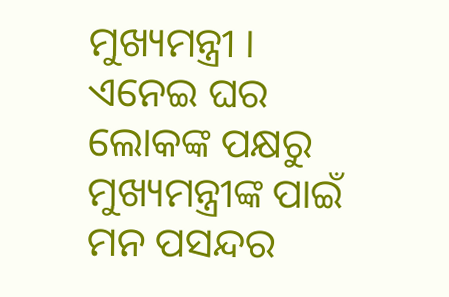ମୁଖ୍ୟମନ୍ତ୍ରୀ । ଏନେଇ ଘର ଲୋକଙ୍କ ପକ୍ଷରୁ ମୁଖ୍ୟମନ୍ତ୍ରୀଙ୍କ ପାଇଁ ମନ ପସନ୍ଦର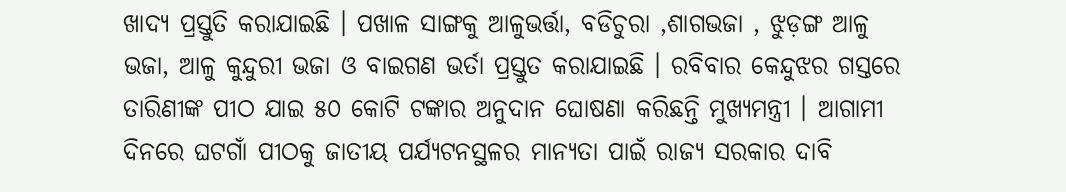ଖାଦ୍ୟ ପ୍ରସ୍ତୁତି କରାଯାଇଛି । ପଖାଳ ସାଙ୍ଗକୁ ଆଳୁଭର୍ତ୍ତା, ବଡିଚୁରା ,ଶାଗଭଜା , ଝୁଡ଼ଙ୍ଗ ଆଳୁ ଭଜା, ଆଳୁ କୁନ୍ଦୁରୀ ଭଜା ଓ ବାଇଗଣ ଭର୍ତା ପ୍ରସ୍ତୁତ କରାଯାଇଛି । ରବିବାର କେନ୍ଦୁଝର ଗସ୍ତରେ ତାରିଣୀଙ୍କ ପୀଠ ଯାଇ ୫୦ କୋଟି ଟଙ୍କାର ଅନୁଦାନ ଘୋଷଣା କରିଛନ୍ତି ମୁଖ୍ୟମନ୍ତ୍ରୀ । ଆଗାମୀ ଦିନରେ ଘଟଗାଁ ପୀଠକୁ ଜାତୀୟ ପର୍ଯ୍ୟଟନସ୍ଥଳର ମାନ୍ୟତା ପାଇଁ ରାଜ୍ୟ ସରକାର ଦାବି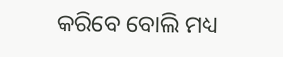କରିବେ ବୋଲି ମଧ୍ୟ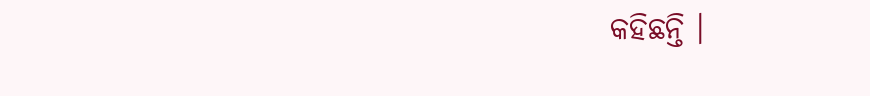କହିଛନ୍ତି ।